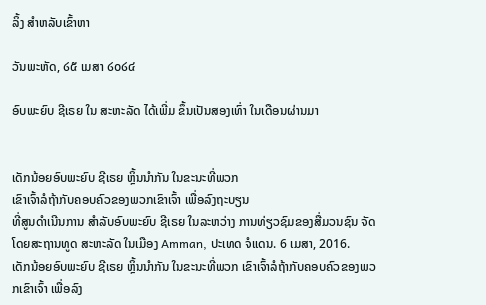ລິ້ງ ສຳຫລັບເຂົ້າຫາ

ວັນພະຫັດ, ໒໕ ເມສາ ໒໐໒໔

ອົບພະຍົບ ຊີເຣຍ ໃນ ສະຫະລັດ ໄດ້ເພີ່ມ ຂຶ້ນເປັນສອງເທົ່າ ໃນເດືອນຜ່ານມາ


ເດັກນ້ອຍອົບພະຍົບ ຊີເຣຍ ຫຼິ້ນນຳກັນ ໃນຂະນະທີ່ພວກ
ເຂົາເຈົ້າລໍຖ້າກັບຄອບຄົວຂອງພວກເຂົາເຈົ້າ ເພື່ອລົງຖະບຽນ
ທີ່ສູນດຳເນີນການ ສຳລັບອົບພະຍົບ ຊີເຣຍ ໃນລະຫວ່າງ ການທ່ຽວຊົມຂອງສື່ມວນຊົນ ຈັດໂດຍສະຖານທູດ ສະຫະລັດ ໃນເມືອງ Amman, ປະເທດ ຈໍແດນ. 6 ເມສາ, 2016.
ເດັກນ້ອຍອົບພະຍົບ ຊີເຣຍ ຫຼິ້ນນຳກັນ ໃນຂະນະທີ່ພວກ ເຂົາເຈົ້າລໍຖ້າກັບຄອບຄົວຂອງພວກເຂົາເຈົ້າ ເພື່ອລົງ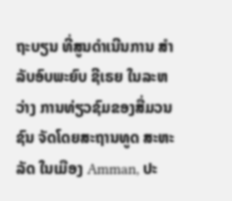ຖະບຽນ ທີ່ສູນດຳເນີນການ ສຳລັບອົບພະຍົບ ຊີເຣຍ ໃນລະຫວ່າງ ການທ່ຽວຊົມຂອງສື່ມວນຊົນ ຈັດໂດຍສະຖານທູດ ສະຫະລັດ ໃນເມືອງ Amman, ປະ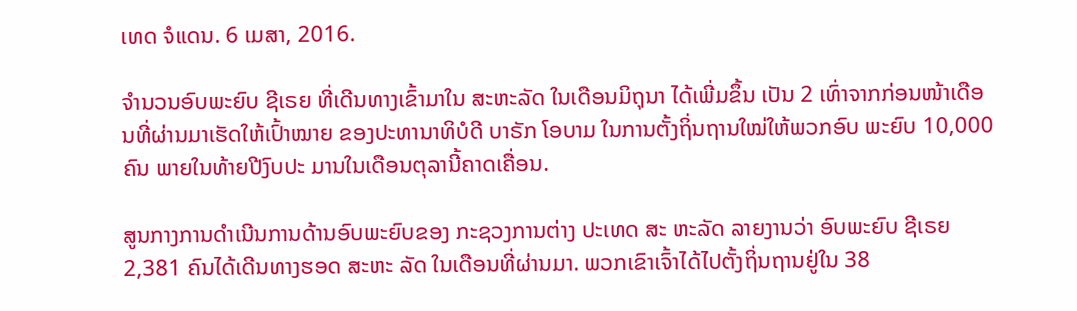ເທດ ຈໍແດນ. 6 ເມສາ, 2016.

ຈຳນວນອົບພະຍົບ ຊີເຣຍ ທີ່ເດີນທາງເຂົ້າມາໃນ ສະຫະລັດ ໃນເດືອນມິຖຸນາ ໄດ້ເພີ່ມຂຶ້ນ ເປັນ 2 ເທົ່າຈາກກ່ອນໜ້າເດືອນທີ່ຜ່ານມາເຮັດໃຫ້ເປົ້າໝາຍ ຂອງປະທານາທິບໍດີ ບາຣັກ ໂອບາມ ໃນການຕັ້ງຖິ່ນຖານໃໝ່ໃຫ້ພວກອົບ ພະຍົບ 10,000 ຄົນ ພາຍໃນທ້າຍປີງົບປະ ມານໃນເດືອນຕຸລານີ້ຄາດເຄື່ອນ.

ສູນກາງການດຳເນີນການດ້ານອົບພະຍົບຂອງ ກະຊວງການຕ່າງ ປະເທດ ສະ ຫະລັດ ລາຍງານວ່າ ອົບພະຍົບ ຊີເຣຍ 2,381 ຄົນໄດ້ເດີນທາງຮອດ ສະຫະ ລັດ ໃນເດືອນທີ່ຜ່ານມາ. ພວກເຂົາເຈົ້າໄດ້ໄປຕັ້ງຖິ່ນຖານຢູ່ໃນ 38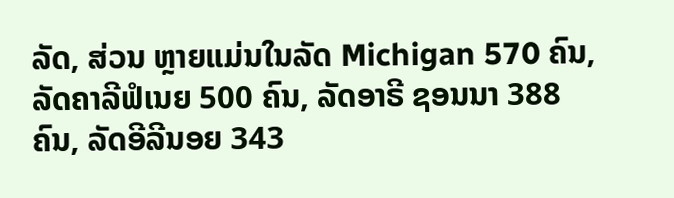ລັດ, ສ່ວນ ຫຼາຍແມ່ນໃນລັດ Michigan 570 ຄົນ, ລັດຄາລີຟໍເນຍ 500 ຄົນ, ລັດອາຣີ ຊອນນາ 388 ຄົນ, ລັດອີລີນອຍ 343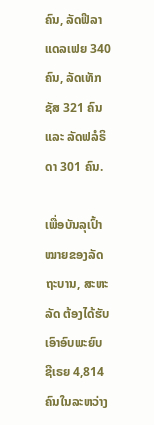ຄົນ, ລັດຟີລາແດລເຟຍ 340 ຄົນ, ລັດເທັກຊັສ 321 ຄົນ ແລະ ລັດຟລໍຣິດາ 301 ຄົນ.

ເພື່ອບັນລຸເປົ້າໝາຍຂອງລັດຖະບານ, ສະຫະລັດ ຕ້ອງໄດ້ຮັບເອົາອົບພະຍົບ ຊີເຣຍ 4,814 ຄົນໃນລະຫວ່າງ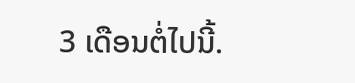3 ເດືອນຕໍ່ໄປນີ້.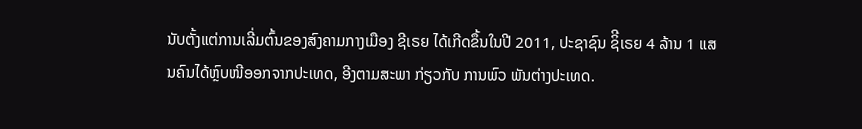ນັບຕັ້ງແຕ່ການເລີ່ມຕົ້ນຂອງສົງຄາມກາງເມືອງ ຊີເຣຍ ໄດ້ເກີດຂຶ້ນໃນປີ 2011, ປະຊາຊົນ ຊິີເຣຍ 4 ລ້ານ 1 ແສນຄົນໄດ້ຫຼົບໜີອອກຈາກປະເທດ, ອີງຕາມສະພາ ກ່ຽວກັບ ການພົວ ພັນຕ່າງປະເທດ.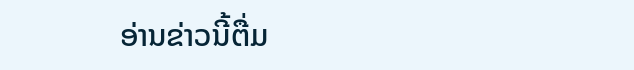ອ່ານຂ່າວນີ້ຕື່ມ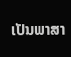ເປັນພາສາ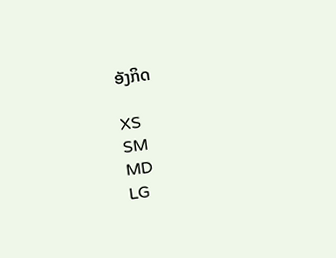ອັງກິດ

XS
SM
MD
LG